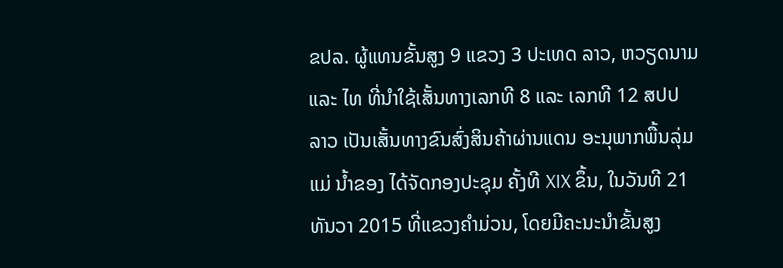ຂປລ. ຜູ້ແທນຂັ້ນສູງ 9 ແຂວງ 3 ປະເທດ ລາວ, ຫວຽດນາມ ແລະ ໄທ ທີ່ນຳໃຊ້ເສັ້ນທາງເລກທີ 8 ແລະ ເລກທີ 12 ສປປ ລາວ ເປັນເສັ້ນທາງຂົນສົ່ງສິນຄ້າຜ່ານແດນ ອະນຸພາກພື້ນລຸ່ມແມ່ ນ້ຳຂອງ ໄດ້ຈັດກອງປະຊຸມ ຄັ້ງທີ XIX ຂຶ້ນ, ໃນວັນທີ 21 ທັນວາ 2015 ທີ່ແຂວງຄຳມ່ວນ, ໂດຍມີຄະນະນຳຂັ້ນສູງ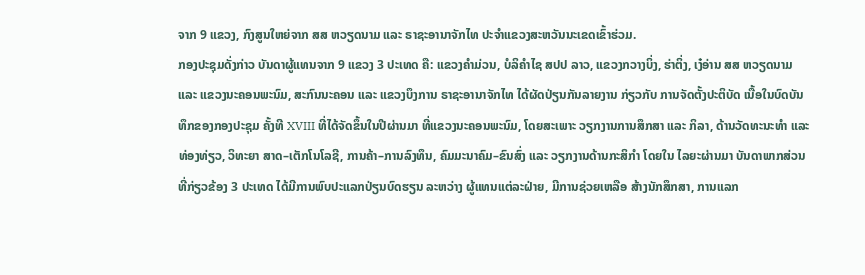ຈາກ 9 ແຂວງ, ກົງສູນໃຫຍ່ຈາກ ສສ ຫວຽດນາມ ແລະ ຣາຊະອານາຈັກໄທ ປະຈຳແຂວງສະຫວັນນະເຂດເຂົ້າຮ່ວມ.
ກອງປະຊຸມດັ່ງກ່າວ ບັນດາຜູ້ແທນຈາກ 9 ແຂວງ 3 ປະເທດ ຄື: ແຂວງຄຳມ່ວນ, ບໍລິຄຳໄຊ ສປປ ລາວ, ແຂວງກວາງບິ່ງ, ຮ່າຕິ່ງ, ເງ໋ອ່ານ ສສ ຫວຽດນາມ ແລະ ແຂວງນະຄອນພະນົມ, ສະກົນນະຄອນ ແລະ ແຂວງບຶງການ ຣາຊະອານາຈັກໄທ ໄດ້ຜັດປ່ຽນກັນລາຍງານ ກ່ຽວກັບ ການຈັດຕັ້ງປະຕິບັດ ເນື້ອໃນບົດບັນທຶກຂອງກອງປະຊຸມ ຄັ້ງທີ XVIII ທີ່ໄດ້ຈັດຂຶ້ນໃນປີຜ່ານມາ ທີ່ແຂວງນະຄອນພະນົມ, ໂດຍສະເພາະ ວຽກງານການສຶກສາ ແລະ ກິລາ, ດ້ານວັດທະນະທຳ ແລະ ທ່ອງທ່ຽວ, ວິທະຍາ ສາດ–ເຕັກໂນໂລຊີ, ການຄ້າ–ການລົງທຶນ, ຄົມມະນາຄົມ–ຂົນສົ່ງ ແລະ ວຽກງານດ້ານກະສິກຳ ໂດຍໃນ ໄລຍະຜ່ານມາ ບັນດາພາກສ່ວນທີ່ກ່ຽວຂ້ອງ 3 ປະເທດ ໄດ້ມີການພົບປະແລກປ່ຽນບົດຮຽນ ລະຫວ່າງ ຜູ້ແທນແຕ່ລະຝ່າຍ, ມີການຊ່ວຍເຫລືອ ສ້າງນັກສຶກສາ, ການແລກ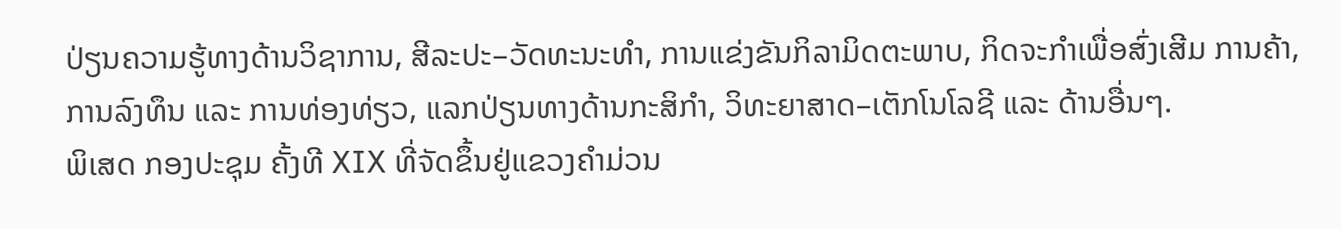ປ່ຽນຄວາມຮູ້ທາງດ້ານວິຊາການ, ສີລະປະ–ວັດທະນະທຳ, ການແຂ່ງຂັນກິລາມິດຕະພາບ, ກິດຈະກຳເພື່ອສົ່ງເສີມ ການຄ້າ, ການລົງທຶນ ແລະ ການທ່ອງທ່ຽວ, ແລກປ່ຽນທາງດ້ານກະສິກຳ, ວິທະຍາສາດ–ເຕັກໂນໂລຊີ ແລະ ດ້ານອື່ນໆ.
ພິເສດ ກອງປະຊຸມ ຄັ້ງທີ XIX ທີ່ຈັດຂຶ້ນຢູ່ແຂວງຄຳມ່ວນ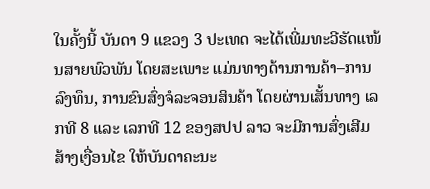ໃນຄັ້ງນີ້ ບັນດາ 9 ແຂວງ 3 ປະເທດ ຈະໄດ້ເພີ່ມທະວີຮັດແໜ້ນສາຍພົວພັນ ໂດຍສະເພາະ ແມ່ນທາງດ້ານການຄ້າ–ການລົງທຶນ, ການຂົນສົ່ງຈໍລະຈອນສິນຄ້າ ໂດຍຜ່ານເສັ້ນທາງ ເລກທີ 8 ແລະ ເລກທີ 12 ຂອງສປປ ລາວ ຈະມີການສົ່ງເສີມ ສ້າງເງື່ອນໄຂ ໃຫ້ບັນດາຄະນະ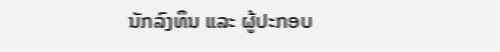ນັກລົງທຶນ ແລະ ຜູ້ປະກອບ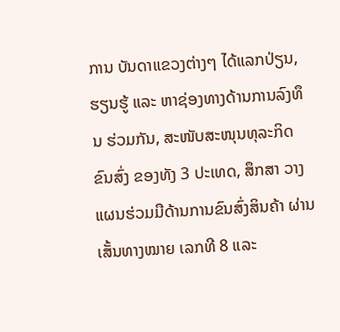ການ ບັນດາແຂວງຕ່າງໆ ໄດ້ແລກປ່ຽນ, ຮຽນຮູ້ ແລະ ຫາຊ່ອງທາງດ້ານການລົງທຶນ ຮ່ວມກັນ, ສະໜັບສະໜຸນທຸລະກິດຂົນສົ່ງ ຂອງທັງ 3 ປະເທດ, ສຶກສາ ວາງແຜນຮ່ວມມືດ້ານການຂົນສົ່ງສິນຄ້າ ຜ່ານເສັ້ນທາງໝາຍ ເລກທີ 8 ແລະ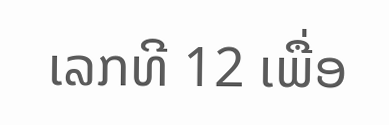ເລກທີ 12 ເພື່ອ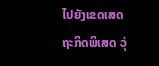ໄປຍັງເຂດເສດຖະກິດພິເສດ ວຸ່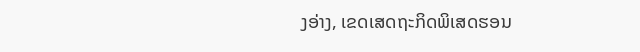ງອ່າງ, ເຂດເສດຖະກິດພິເສດຮອນ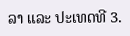ລາ ແລະ ປະເທດທີ 3.